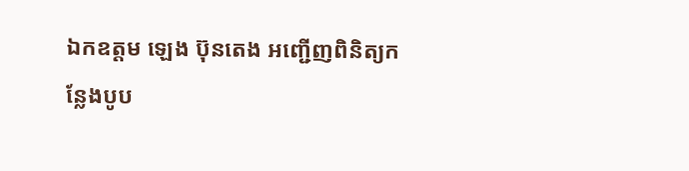ឯកឧត្តម ឡេង ប៊ុនតេង អញ្ជើញពិនិត្យកន្លែងបូប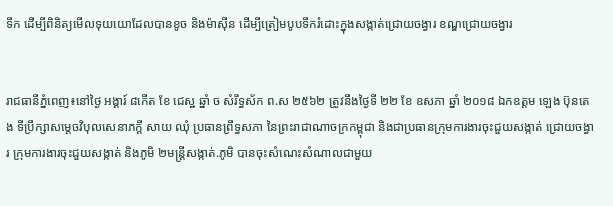ទឹក ដើម្បីពិនិត្យមើលទុយយោដែលបានខូច និងម៉ាស៊ីន ដើម្បីត្រៀមបូបទឹករំដោះក្នុងសង្កាត់ជ្រោយចង្វារ ខណ្ឌជ្រោយចង្វារ


រាជធានីភ្នំពេញ៖នៅថ្ងៃ អង្គារ៍ ៨កើត ខែ ជេស្ឋ ឆ្នាំ ច សំរឹទ្ធស័ក ព.ស ២៥៦២ ត្រូវនឹងថ្ងៃទី ២២ ខែ ឧសភា ឆ្នាំ ២០១៨ ឯកឧត្ដម ឡេង ប៊ុនតេង ទីប្រឹក្សាសម្តេចវិបុលសេនាភក្តី សាយ ឈុំ ប្រធានព្រឹទ្ធសភា នៃព្រះរាជាណាចក្រកម្ពុជា និងជាប្រធានក្រុមការងារចុះជួយសង្កាត់ ជ្រោយចង្វារ ក្រុមការងារចុះជួយសង្កាត់ និងភូមិ ២មន្រ្តីសង្កាត់.ភូមិ បានចុះសំណេះសំណាលជាមួយ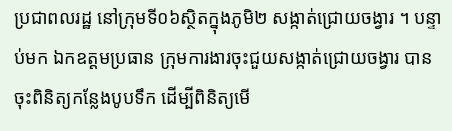ប្រជាពលរដ្ឋ នៅក្រុមទី០៦ស្ថិតក្នុងភូមិ២ សង្កាត់ជ្រោយចង្វារ ។ បន្ទាប់មក ឯកឧត្ដមប្រធាន ក្រុមការងារចុះជួយសង្កាត់ជ្រោយចង្វារ បានចុះពិនិត្យកន្លែងបូបទឹក ដើម្បីពិនិត្យមើ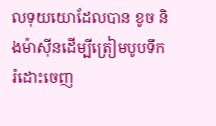លទុយយោដែលបាន ខូច និងម៉ាស៊ីនដើម្បីត្រៀមបូបទឹករំដោះចេញ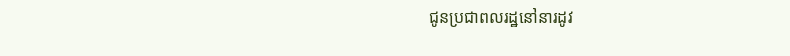ជូនប្រជាពលរដ្ឋនៅនារដូវ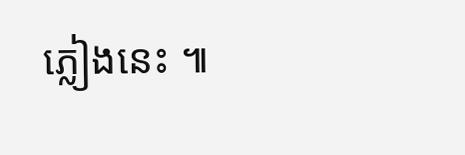ភ្លៀងនេះ ៕